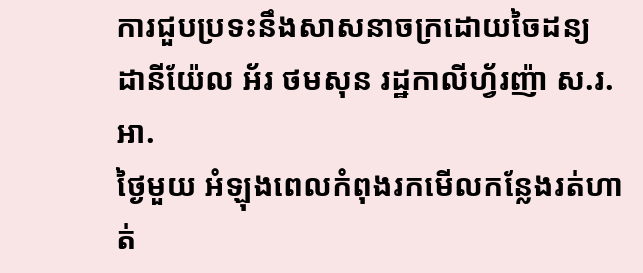ការជួបប្រទះនឹងសាសនាចក្រដោយចៃដន្យ
ដានីយ៉ែល អ័រ ថមសុន រដ្ឋកាលីហ្វ័រញ៉ា ស.រ.អា.
ថ្ងៃមួយ អំឡុងពេលកំពុងរកមើលកន្លែងរត់ហាត់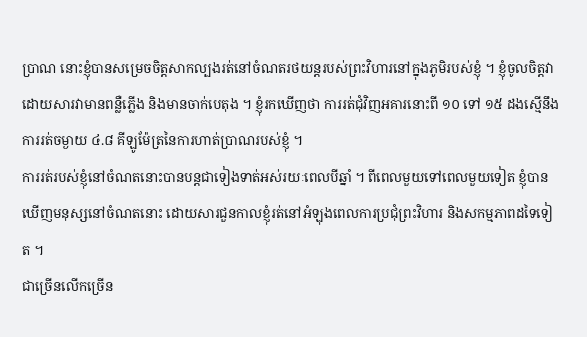ប្រាណ នោះខ្ញុំបានសម្រេចចិត្តសាកល្បងរត់នៅចំណតរថយន្តរបស់ព្រះវិហារនៅក្នុងភូមិរបស់ខ្ញុំ ។ ខ្ញុំចូលចិត្តវា ដោយសារវាមានពន្លឺភ្លើង និងមានចាក់បេតុង ។ ខ្ញុំរកឃើញថា ការរត់ជុំវិញអគារនោះពី ១០ ទៅ ១៥ ដងស្មើនឹងការរត់ចម្ងាយ ៤.៨ គីឡូម៉ែត្រនៃការហាត់ប្រាណរបស់ខ្ញុំ ។
ការរត់របស់ខ្ញុំនៅចំណតនោះបានបន្តជាទៀងទាត់អស់រយៈពេលបីឆ្នាំ ។ ពីពេលមួយទៅពេលមួយទៀត ខ្ញុំបានឃើញមនុស្សនៅចំណតនោះ ដោយសារជួនកាលខ្ញុំរត់នៅអំឡុងពេលការប្រជុំព្រះវិហារ និងសកម្មភាពដទៃទៀត ។
ជាច្រើនលើកច្រើន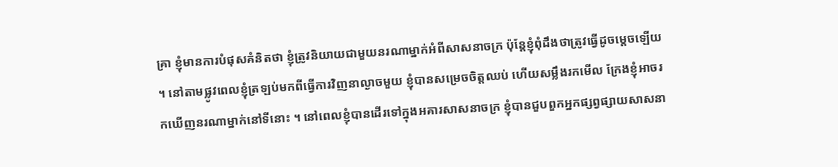គ្រា ខ្ញុំមានការបំផុសគំនិតថា ខ្ញុំត្រូវនិយាយជាមួយនរណាម្នាក់អំពីសាសនាចក្រ ប៉ុន្តែខ្ញុំពុំដឹងថាត្រូវធ្វើដូចម្តេចឡើយ ។ នៅតាមផ្លូវពេលខ្ញុំត្រឡប់មកពីធ្វើការវិញនាល្ងាចមួយ ខ្ញុំបានសម្រេចចិត្តឈប់ ហើយសម្លឹងរកមើល ក្រែងខ្ញុំអាចរកឃើញនរណាម្នាក់នៅទីនោះ ។ នៅពេលខ្ញុំបានដើរទៅក្នុងអគារសាសនាចក្រ ខ្ញុំបានជួបពួកអ្នកផ្សព្វផ្សាយសាសនា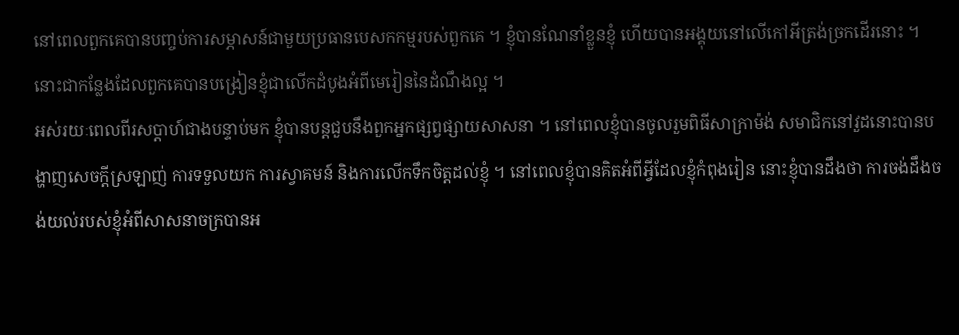នៅពេលពួកគេបានបញ្ចប់ការសម្ភាសន៍ជាមួយប្រធានបេសកកម្មរបស់ពួកគេ ។ ខ្ញុំបានណែនាំខ្លួនខ្ញុំ ហើយបានអង្គុយនៅលើកៅអីត្រង់ច្រកដើរនោះ ។ នោះជាកន្លែងដែលពួកគេបានបង្រៀនខ្ញុំជាលើកដំបូងអំពីមេរៀននៃដំណឹងល្អ ។
អស់រយៈពេលពីរសប្តាហ៍ជាងបន្ទាប់មក ខ្ញុំបានបន្តជួបនឹងពួកអ្នកផ្សព្វផ្សាយសាសនា ។ នៅពេលខ្ញុំបានចូលរួមពិធីសាក្រាម៉ង់ សមាជិកនៅវួដនោះបានបង្ហាញសេចក្តីស្រឡាញ់ ការទទួលយក ការស្វាគមន៍ និងការលើកទឹកចិត្តដល់ខ្ញុំ ។ នៅពេលខ្ញុំបានគិតអំពីអ្វីដែលខ្ញុំកំពុងរៀន នោះខ្ញុំបានដឹងថា ការចង់ដឹងចង់យល់របស់ខ្ញុំអំពីសាសនាចក្របានអ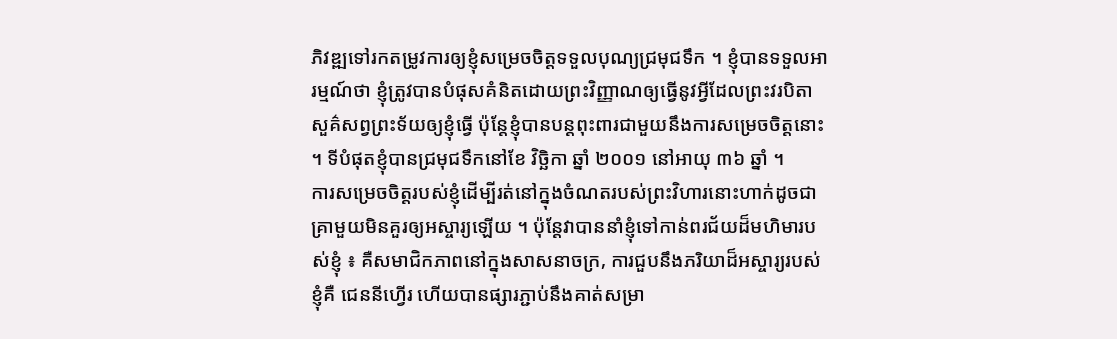ភិវឌ្ឍទៅរកតម្រូវការឲ្យខ្ញុំសម្រេចចិត្តទទួលបុណ្យជ្រមុជទឹក ។ ខ្ញុំបានទទួលអារម្មណ៍ថា ខ្ញុំត្រូវបានបំផុសគំនិតដោយព្រះវិញ្ញាណឲ្យធ្វើនូវអ្វីដែលព្រះវរបិតាសួគ៌សព្វព្រះទ័យឲ្យខ្ញុំធ្វើ ប៉ុន្តែខ្ញុំបានបន្តពុះពារជាមួយនឹងការសម្រេចចិត្តនោះ ។ ទីបំផុតខ្ញុំបានជ្រមុជទឹកនៅខែ វិច្ឆិកា ឆ្នាំ ២០០១ នៅអាយុ ៣៦ ឆ្នាំ ។
ការសម្រេចចិត្តរបស់ខ្ញុំដើម្បីរត់នៅក្នុងចំណតរបស់ព្រះវិហារនោះហាក់ដូចជាគ្រាមួយមិនគួរឲ្យអស្ចារ្យឡើយ ។ ប៉ុន្តែវាបាននាំខ្ញុំទៅកាន់ពរជ័យដ៏មហិមារបស់ខ្ញុំ ៖ គឺសមាជិកភាពនៅក្នុងសាសនាចក្រ, ការជួបនឹងភរិយាដ៏អស្ចារ្យរបស់ខ្ញុំគឺ ជេននីហ្វើរ ហើយបានផ្សារភ្ជាប់នឹងគាត់សម្រា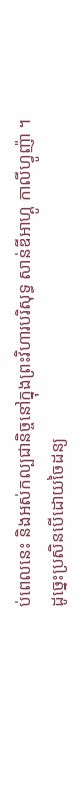ប់ពេលនេះ និងអស់កល្បជានិច្ចនៅក្នុងព្រះវិហារបរិសុទ្ធ សាន់ឌីអាហ្គូ កាលីហ្វូញ៉ា ។
ដូច្នេះប្រសិនបើដោយចៃដន្យ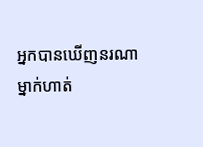អ្នកបានឃើញនរណាម្នាក់ហាត់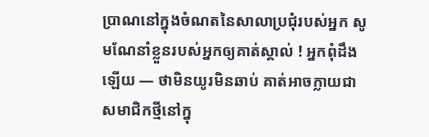ប្រាណនៅក្នុងចំណតនៃសាលាប្រជុំរបស់អ្នក សូមណែនាំខ្លួនរបស់អ្នកឲ្យគាត់ស្គាល់ ! អ្នកពុំដឹងឡើយ — ថាមិនយូរមិនឆាប់ គាត់អាចក្លាយជាសមាជិកថ្មីនៅក្នុ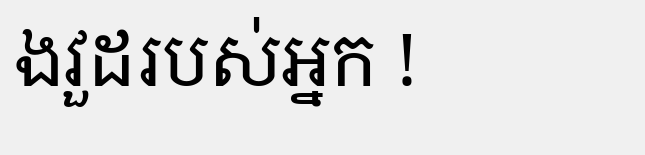ងវួដរបស់អ្នក !